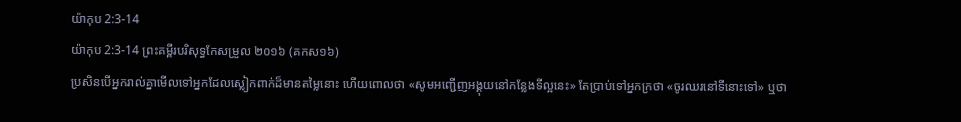យ៉ាកុប 2:3-14
យ៉ាកុប 2:3-14 ព្រះគម្ពីរបរិសុទ្ធកែសម្រួល ២០១៦ (គកស១៦)
ប្រសិនបើអ្នករាល់គ្នាមើលទៅអ្នកដែលស្លៀកពាក់ដ៏មានតម្លៃនោះ ហើយពោលថា «សូមអញ្ជើញអង្គុយនៅកន្លែងទីល្អនេះ» តែប្រាប់ទៅអ្នកក្រថា «ចូរឈរនៅទីនោះទៅ» ឬថា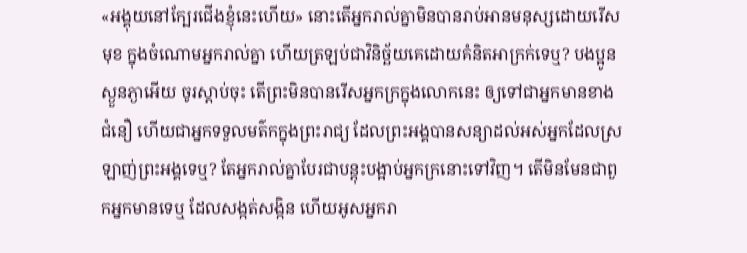«អង្គុយនៅក្បែរជើងខ្ញុំនេះហើយ» នោះតើអ្នករាល់គ្នាមិនបានរាប់អានមនុស្សដោយរើសមុខ ក្នុងចំណោមអ្នករាល់គ្នា ហើយត្រឡប់ជាវិនិច្ឆ័យគេដោយគំនិតអាក្រក់ទេឬ? បងប្អូនស្ងួនភ្ងាអើយ ចូរស្តាប់ចុះ តើព្រះមិនបានរើសអ្នកក្រក្នុងលោកនេះ ឲ្យទៅជាអ្នកមានខាងជំនឿ ហើយជាអ្នកទទួលមត៌កក្នុងព្រះរាជ្យ ដែលព្រះអង្គបានសន្យាដល់អស់អ្នកដែលស្រឡាញ់ព្រះអង្គទេឬ? តែអ្នករាល់គ្នាបែរជាបន្តុះបង្អាប់អ្នកក្រនោះទៅវិញ។ តើមិនមែនជាពួកអ្នកមានទេឬ ដែលសង្កត់សង្កិន ហើយអូសអ្នករា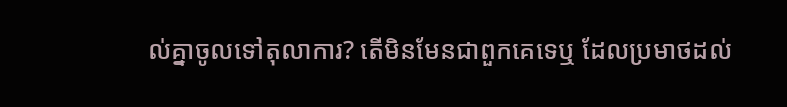ល់គ្នាចូលទៅតុលាការ? តើមិនមែនជាពួកគេទេឬ ដែលប្រមាថដល់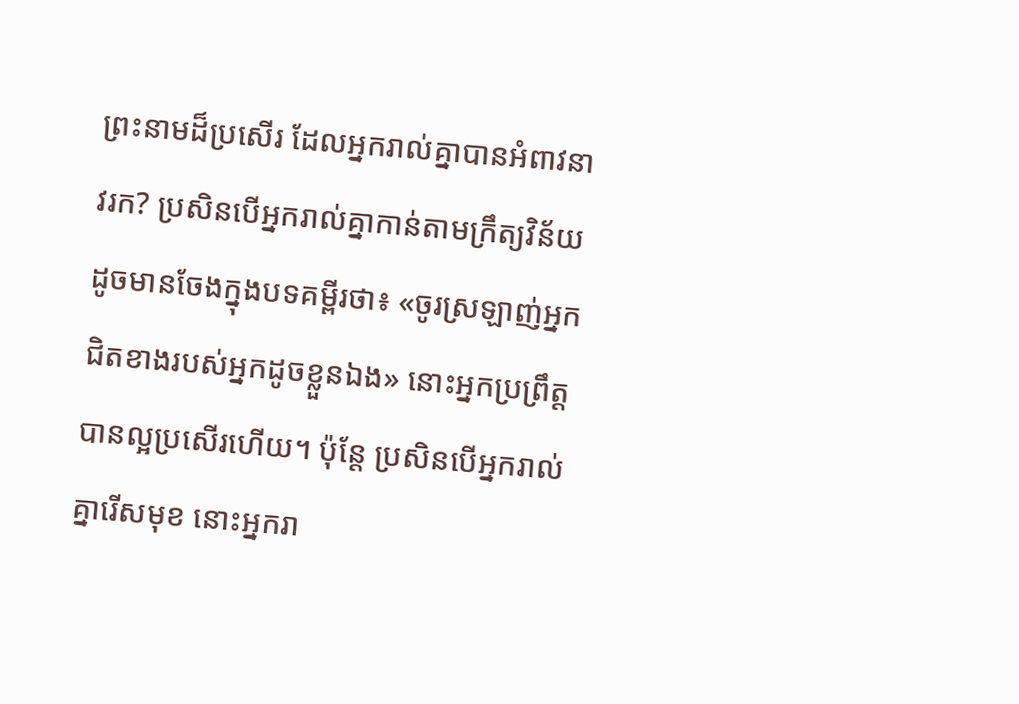ព្រះនាមដ៏ប្រសើរ ដែលអ្នករាល់គ្នាបានអំពាវនាវរក? ប្រសិនបើអ្នករាល់គ្នាកាន់តាមក្រឹត្យវិន័យ ដូចមានចែងក្នុងបទគម្ពីរថា៖ «ចូរស្រឡាញ់អ្នកជិតខាងរបស់អ្នកដូចខ្លួនឯង» នោះអ្នកប្រព្រឹត្តបានល្អប្រសើរហើយ។ ប៉ុន្ដែ ប្រសិនបើអ្នករាល់គ្នារើសមុខ នោះអ្នករា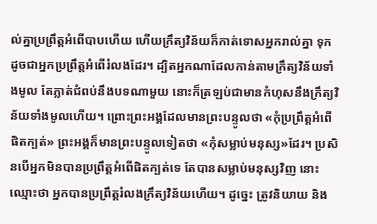ល់គ្នាប្រព្រឹត្តអំពើបាបហើយ ហើយក្រឹត្យវិន័យក៏កាត់ទោសអ្នករាល់គ្នា ទុកដូចជាអ្នកប្រព្រឹត្តអំពើរំលងដែរ។ ដ្បិតអ្នកណាដែលកាន់តាមក្រឹត្យវិន័យទាំងមូល តែភ្លាត់ជំពប់នឹងបទណាមួយ នោះក៏ត្រឡប់ជាមានកំហុសនឹងក្រឹត្យវិន័យទាំងមូលហើយ។ ព្រោះព្រះអង្គដែលមានព្រះបន្ទូលថា «កុំប្រព្រឹត្តអំពើផិតក្បត់» ព្រះអង្គក៏មានព្រះបន្ទូលទៀតថា «កុំសម្លាប់មនុស្ស»ដែរ។ ប្រសិនបើអ្នកមិនបានប្រព្រឹត្តអំពើផិតក្បត់ទេ តែបានសម្លាប់មនុស្សវិញ នោះឈ្មោះថា អ្នកបានប្រព្រឹត្តរំលងក្រឹត្យវិន័យហើយ។ ដូច្នេះ ត្រូវនិយាយ និង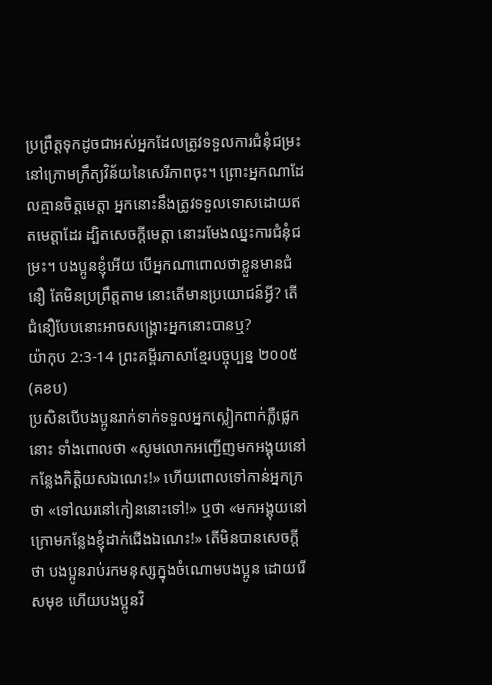ប្រព្រឹត្តទុកដូចជាអស់អ្នកដែលត្រូវទទួលការជំនុំជម្រះ នៅក្រោមក្រឹត្យវិន័យនៃសេរីភាពចុះ។ ព្រោះអ្នកណាដែលគ្មានចិត្តមេត្តា អ្នកនោះនឹងត្រូវទទួលទោសដោយឥតមេត្តាដែរ ដ្បិតសេចក្តីមេត្តា នោះរមែងឈ្នះការជំនុំជម្រះ។ បងប្អូនខ្ញុំអើយ បើអ្នកណាពោលថាខ្លួនមានជំនឿ តែមិនប្រព្រឹត្តតាម នោះតើមានប្រយោជន៍អ្វី? តើជំនឿបែបនោះអាចសង្គ្រោះអ្នកនោះបានឬ?
យ៉ាកុប 2:3-14 ព្រះគម្ពីរភាសាខ្មែរបច្ចុប្បន្ន ២០០៥ (គខប)
ប្រសិនបើបងប្អូនរាក់ទាក់ទទួលអ្នកស្លៀកពាក់ភ្លឺផ្លេកនោះ ទាំងពោលថា «សូមលោកអញ្ជើញមកអង្គុយនៅកន្លែងកិត្តិយសឯណេះ!» ហើយពោលទៅកាន់អ្នកក្រថា «ទៅឈរនៅកៀននោះទៅ!» ឬថា «មកអង្គុយនៅក្រោមកន្លែងខ្ញុំដាក់ជើងឯណេះ!» តើមិនបានសេចក្ដីថា បងប្អូនរាប់រកមនុស្សក្នុងចំណោមបងប្អូន ដោយរើសមុខ ហើយបងប្អូនវិ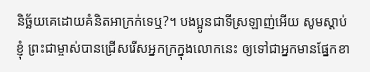និច្ឆ័យគេដោយគំនិតអាក្រក់ទេឬ?។ បងប្អូនជាទីស្រឡាញ់អើយ សូមស្ដាប់ខ្ញុំ ព្រះជាម្ចាស់បានជ្រើសរើសអ្នកក្រក្នុងលោកនេះ ឲ្យទៅជាអ្នកមានផ្នែកខា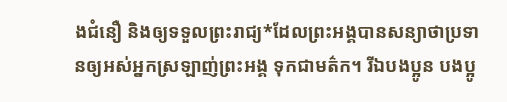ងជំនឿ និងឲ្យទទួលព្រះរាជ្យ*ដែលព្រះអង្គបានសន្យាថាប្រទានឲ្យអស់អ្នកស្រឡាញ់ព្រះអង្គ ទុកជាមត៌ក។ រីឯបងប្អូន បងប្អូ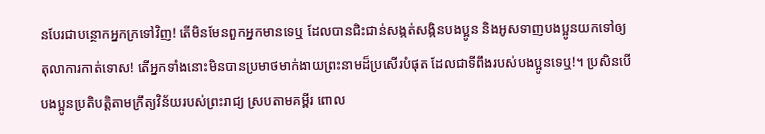នបែរជាបន្ថោកអ្នកក្រទៅវិញ! តើមិនមែនពួកអ្នកមានទេឬ ដែលបានជិះជាន់សង្កត់សង្កិនបងប្អូន និងអូសទាញបងប្អូនយកទៅឲ្យតុលាការកាត់ទោស! តើអ្នកទាំងនោះមិនបានប្រមាថមាក់ងាយព្រះនាមដ៏ប្រសើរបំផុត ដែលជាទីពឹងរបស់បងប្អូនទេឬ!។ ប្រសិនបើបងប្អូនប្រតិបត្តិតាមក្រឹត្យវិន័យរបស់ព្រះរាជ្យ ស្របតាមគម្ពីរ ពោល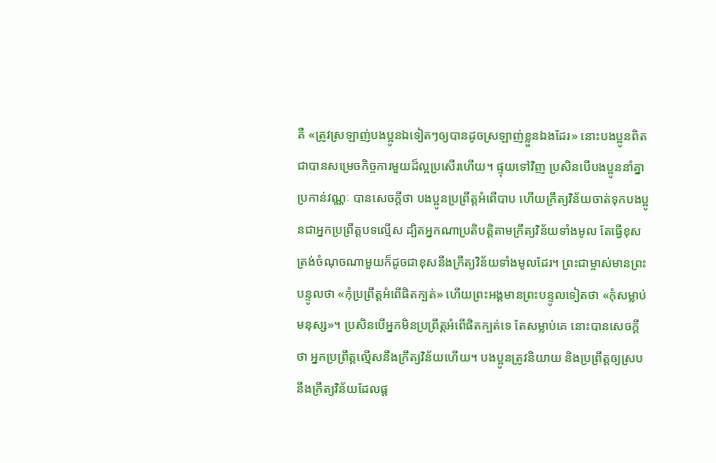គឺ «ត្រូវស្រឡាញ់បងប្អូនឯទៀតៗឲ្យបានដូចស្រឡាញ់ខ្លួនឯងដែរ» នោះបងប្អូនពិតជាបានសម្រេចកិច្ចការមួយដ៏ល្អប្រសើរហើយ។ ផ្ទុយទៅវិញ ប្រសិនបើបងប្អូននាំគ្នាប្រកាន់វណ្ណៈ បានសេចក្ដីថា បងប្អូនប្រព្រឹត្តអំពើបាប ហើយក្រឹត្យវិន័យចាត់ទុកបងប្អូនជាអ្នកប្រព្រឹត្តបទល្មើស ដ្បិតអ្នកណាប្រតិបត្តិតាមក្រឹត្យវិន័យទាំងមូល តែធ្វើខុសត្រង់ចំណុចណាមួយក៏ដូចជាខុសនឹងក្រឹត្យវិន័យទាំងមូលដែរ។ ព្រះជាម្ចាស់មានព្រះបន្ទូលថា «កុំប្រព្រឹត្តអំពើផិតក្បត់» ហើយព្រះអង្គមានព្រះបន្ទូលទៀតថា «កុំសម្លាប់មនុស្ស»។ ប្រសិនបើអ្នកមិនប្រព្រឹត្តអំពើផិតក្បត់ទេ តែសម្លាប់គេ នោះបានសេចក្ដីថា អ្នកប្រព្រឹត្តល្មើសនឹងក្រឹត្យវិន័យហើយ។ បងប្អូនត្រូវនិយាយ និងប្រព្រឹត្តឲ្យស្របនឹងក្រឹត្យវិន័យដែលផ្ដ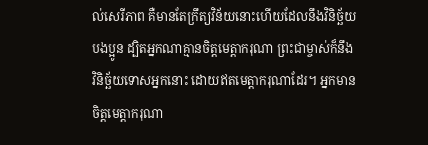ល់សេរីភាព គឺមានតែក្រឹត្យវិន័យនោះហើយដែលនឹងវិនិច្ឆ័យបងប្អូន ដ្បិតអ្នកណាគ្មានចិត្តមេត្តាករុណា ព្រះជាម្ចាស់ក៏នឹងវិនិច្ឆ័យទោសអ្នកនោះ ដោយឥតមេត្តាករុណាដែរ។ អ្នកមានចិត្តមេត្តាករុណា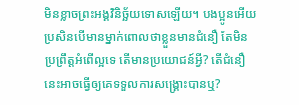មិនខ្លាចព្រះអង្គវិនិច្ឆ័យទោសឡើយ។ បងប្អូនអើយ ប្រសិនបើមានម្នាក់ពោលថាខ្លួនមានជំនឿ តែមិនប្រព្រឹត្តអំពើល្អទេ តើមានប្រយោជន៍អ្វី? តើជំនឿនេះអាចធ្វើឲ្យគេទទួលការសង្គ្រោះបានឬ?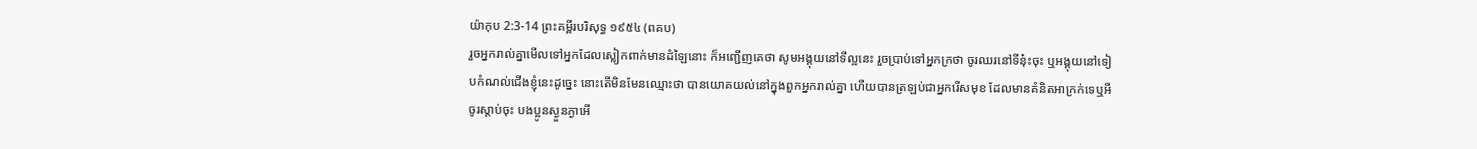យ៉ាកុប 2:3-14 ព្រះគម្ពីរបរិសុទ្ធ ១៩៥៤ (ពគប)
រួចអ្នករាល់គ្នាមើលទៅអ្នកដែលស្លៀកពាក់មានដំឡៃនោះ ក៏អញ្ជើញគេថា សូមអង្គុយនៅទីល្អនេះ រួចប្រាប់ទៅអ្នកក្រថា ចូរឈរនៅទីនុ៎ះចុះ ឬអង្គុយនៅទៀបកំណល់ជើងខ្ញុំនេះដូច្នេះ នោះតើមិនមែនឈ្មោះថា បានយោគយល់នៅក្នុងពួកអ្នករាល់គ្នា ហើយបានត្រឡប់ជាអ្នករើសមុខ ដែលមានគំនិតអាក្រក់ទេឬអី ចូរស្តាប់ចុះ បងប្អូនស្ងួនភ្ងាអើ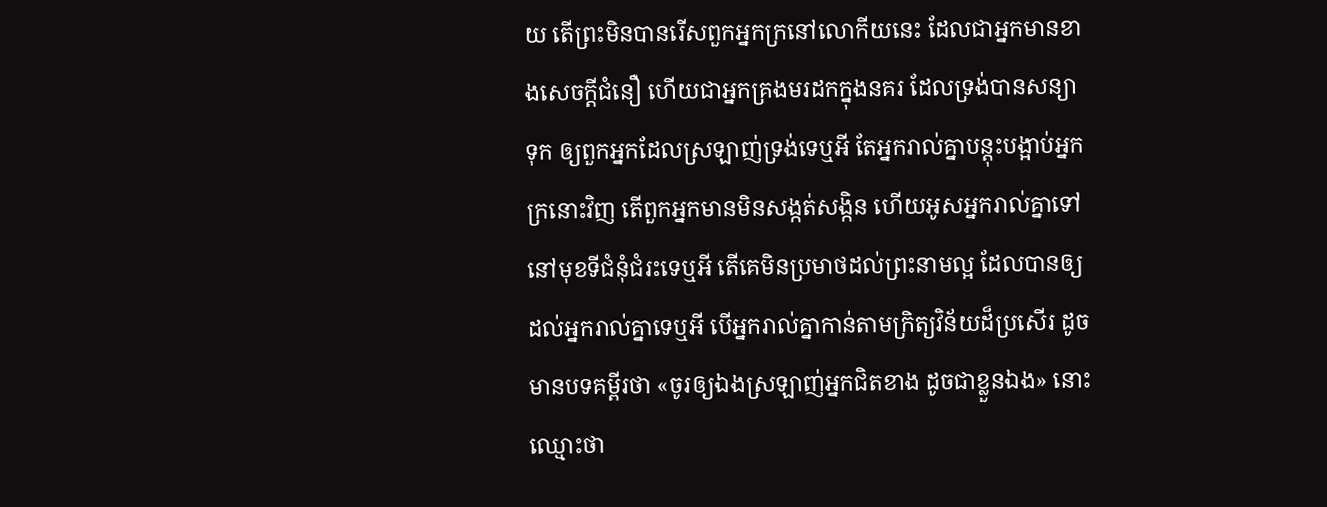យ តើព្រះមិនបានរើសពួកអ្នកក្រនៅលោកីយនេះ ដែលជាអ្នកមានខាងសេចក្ដីជំនឿ ហើយជាអ្នកគ្រងមរដកក្នុងនគរ ដែលទ្រង់បានសន្យាទុក ឲ្យពួកអ្នកដែលស្រឡាញ់ទ្រង់ទេឬអី តែអ្នករាល់គ្នាបន្តុះបង្អាប់អ្នកក្រនោះវិញ តើពួកអ្នកមានមិនសង្កត់សង្កិន ហើយអូសអ្នករាល់គ្នាទៅនៅមុខទីជំនុំជំរះទេឬអី តើគេមិនប្រមាថដល់ព្រះនាមល្អ ដែលបានឲ្យដល់អ្នករាល់គ្នាទេឬអី បើអ្នករាល់គ្នាកាន់តាមក្រិត្យវិន័យដ៏ប្រសើរ ដូចមានបទគម្ពីរថា «ចូរឲ្យឯងស្រឡាញ់អ្នកជិតខាង ដូចជាខ្លួនឯង» នោះឈ្មោះថា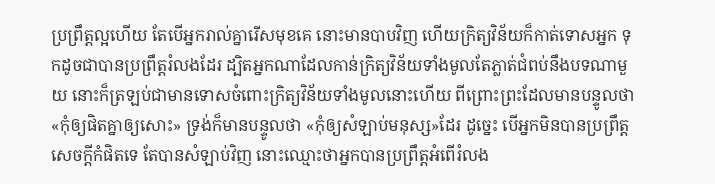ប្រព្រឹត្តល្អហើយ តែបើអ្នករាល់គ្នារើសមុខគេ នោះមានបាបវិញ ហើយក្រិត្យវិន័យក៏កាត់ទោសអ្នក ទុកដូចជាបានប្រព្រឹត្តរំលងដែរ ដ្បិតអ្នកណាដែលកាន់ក្រិត្យវិន័យទាំងមូលតែភ្លាត់ជំពប់នឹងបទណាមួយ នោះក៏ត្រឡប់ជាមានទោសចំពោះក្រិត្យវិន័យទាំងមូលនោះហើយ ពីព្រោះព្រះដែលមានបន្ទូលថា «កុំឲ្យផិតគ្នាឲ្យសោះ» ទ្រង់ក៏មានបន្ទូលថា «កុំឲ្យសំឡាប់មនុស្ស»ដែរ ដូច្នេះ បើអ្នកមិនបានប្រព្រឹត្តសេចក្ដីកំផិតទេ តែបានសំឡាប់វិញ នោះឈ្មោះថាអ្នកបានប្រព្រឹត្តអំពើរំលង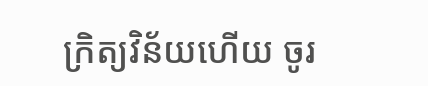ក្រិត្យវិន័យហើយ ចូរ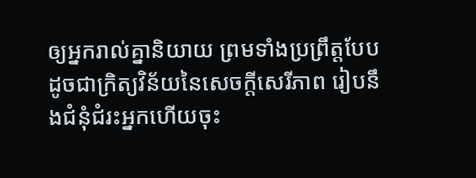ឲ្យអ្នករាល់គ្នានិយាយ ព្រមទាំងប្រព្រឹត្តបែបដូចជាក្រិត្យវិន័យនៃសេចក្ដីសេរីភាព រៀបនឹងជំនុំជំរះអ្នកហើយចុះ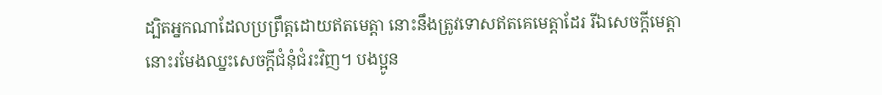ដ្បិតអ្នកណាដែលប្រព្រឹត្តដោយឥតមេត្តា នោះនឹងត្រូវទោសឥតគេមេត្តាដែរ រីឯសេចក្ដីមេត្តា នោះរមែងឈ្នះសេចក្ដីជំនុំជំរះវិញ។ បងប្អូន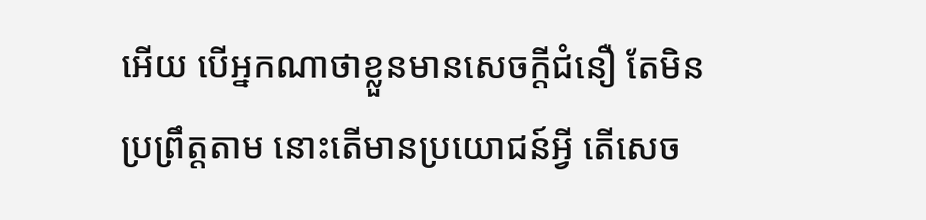អើយ បើអ្នកណាថាខ្លួនមានសេចក្ដីជំនឿ តែមិនប្រព្រឹត្តតាម នោះតើមានប្រយោជន៍អ្វី តើសេច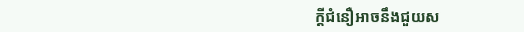ក្ដីជំនឿអាចនឹងជួយស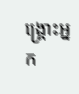ង្គ្រោះអ្នក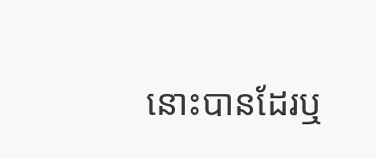នោះបានដែរឬ